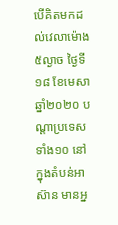បើគិតមកដល់វេលាម៉ោង៥ល្ងាច ថ្ងៃទី១៨ ខែមេសា ឆ្នាំ២០២០ បណ្ដាប្រទេសទាំង១០ នៅក្នុងតំបន់អាស៊ាន មានអ្ន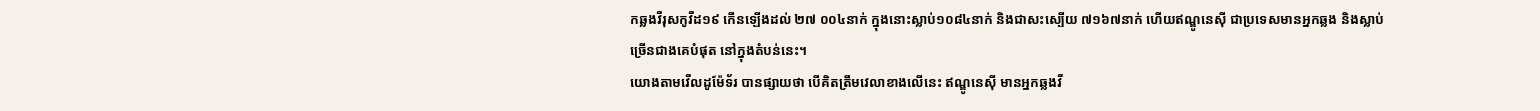កឆ្លងវីរុសកូវីដ១៩ កើនឡើងដល់ ២៧ ០០៤នាក់ ក្នុងនោះស្លាប់១០៨៤នាក់ និងជាសះស្បើយ ៧១៦៧នាក់ ហើយឥណ្ឌូនេស៊ី ជាប្រទេសមានអ្នកឆ្លង និងស្លាប់ច្រើនជាងគេបំផុត នៅក្នុងតំបន់នេះ។
យោងតាមវើលដូម៉ែទ័រ បានផ្សាយថា បើគិតត្រឹមវេលាខាងលើនេះ ឥណ្ឌូនេស៊ី មានអ្នកឆ្លងវី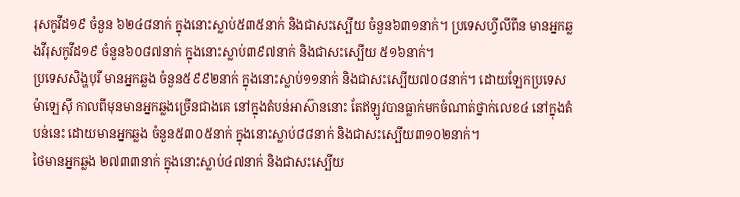រុសកូវីដ១៩ ចំនួន ៦២៤៨នាក់ ក្នុងនោះស្លាប់៥៣៥នាក់ និងជាសះស្បើយ ចំនួន៦៣១នាក់។ ប្រទេសហ្វីលីពីន មានអ្នកឆ្លងវីរុសកូវីដ១៩ ចំនួន៦០៨៧នាក់ ក្នុងនោះស្លាប់៣៩៧នាក់ និងជាសះស្បើយ ៥១៦នាក់។
ប្រទេសសិង្ហបុរី មានអ្នកឆ្លង ចំនួន៥៩៩២នាក់ ក្នុងនោះស្លាប់១១នាក់ និងជាសះស្បើយ៧០៨នាក់។ ដោយឡែកប្រទេសម៉ាឡេស៊ី កាលពីមុនមានអ្នកឆ្លងច្រើនជាងគេ នៅក្នុងតំបន់អាស៊ាននោះ តែឥឡូវបានធ្លាក់មកចំណាត់ថ្នាក់លេខ៤ នៅក្នុងតំបន់នេះ ដោយមានអ្នកឆ្លង ចំនួន៥៣០៥នាក់ ក្នុងនោះស្លាប់៨៨នាក់ និងជាសះស្បើយ៣១០២នាក់។
ថៃមានអ្នកឆ្លង ២៧៣៣នាក់ ក្នុងនោះស្លាប់៤៧នាក់ និងជាសះស្បើយ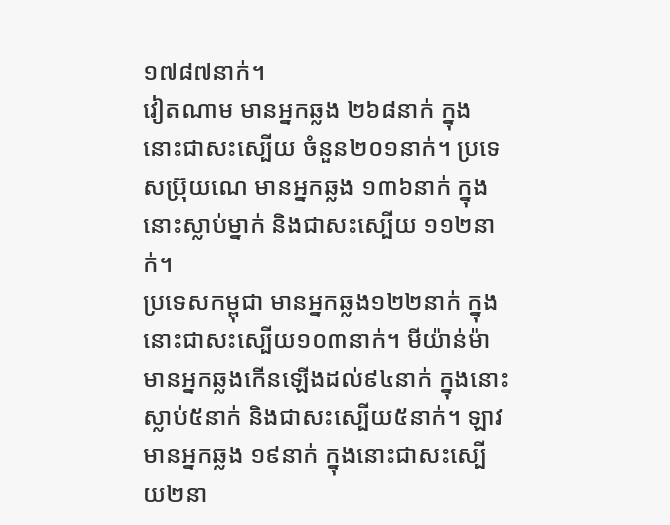១៧៨៧នាក់។
វៀតណាម មានអ្នកឆ្លង ២៦៨នាក់ ក្នុងនោះជាសះស្បើយ ចំនួន២០១នាក់។ ប្រទេសប៊្រុយណេ មានអ្នកឆ្លង ១៣៦នាក់ ក្នុងនោះស្លាប់ម្នាក់ និងជាសះស្បើយ ១១២នាក់។
ប្រទេសកម្ពុជា មានអ្នកឆ្លង១២២នាក់ ក្នុងនោះជាសះស្បើយ១០៣នាក់។ មីយ៉ាន់ម៉ា មានអ្នកឆ្លងកើនឡើងដល់៩៤នាក់ ក្នុងនោះស្លាប់៥នាក់ និងជាសះស្បើយ៥នាក់។ ឡាវ មានអ្នកឆ្លង ១៩នាក់ ក្នុងនោះជាសះស្បើយ២នា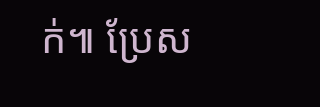ក់៕ ប្រែស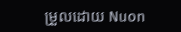ម្រួលដោយ Nuon